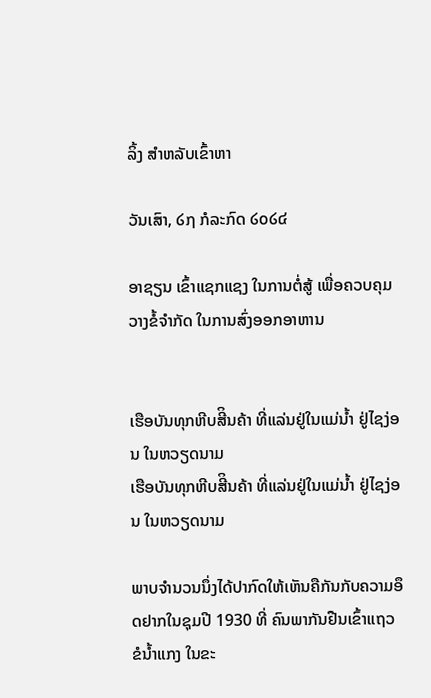ລິ້ງ ສຳຫລັບເຂົ້າຫາ

ວັນເສົາ, ໒໗ ກໍລະກົດ ໒໐໒໔

ອາຊຽນ ເຂົ້າແຊກແຊງ ໃນການຕໍ່ສູ້ ເພື່ອຄວບຄຸມ ວາງຂໍ້ຈຳກັດ ໃນການສົ່ງອອກອາຫານ


ເຮືອບັນທຸກຫີບສີິນຄ້າ ທີ່ແລ່ນຢູ່ໃນແມ່ນໍ້າ ຢູ່ໄຊງ່ອນ ໃນຫວຽດນາມ
ເຮືອບັນທຸກຫີບສີິນຄ້າ ທີ່ແລ່ນຢູ່ໃນແມ່ນໍ້າ ຢູ່ໄຊງ່ອນ ໃນຫວຽດນາມ

ພາບຈຳນວນນຶ່ງໄດ້ປາກົດໃຫ້ເຫັນຄືກັນກັບຄວາມອຶດຢາກໃນຊຸມປີ 1930 ທີ່ ຄົນພາກັນຢືນເຂົ້າແຖວຂໍນໍ້າແກງ ໃນຂະ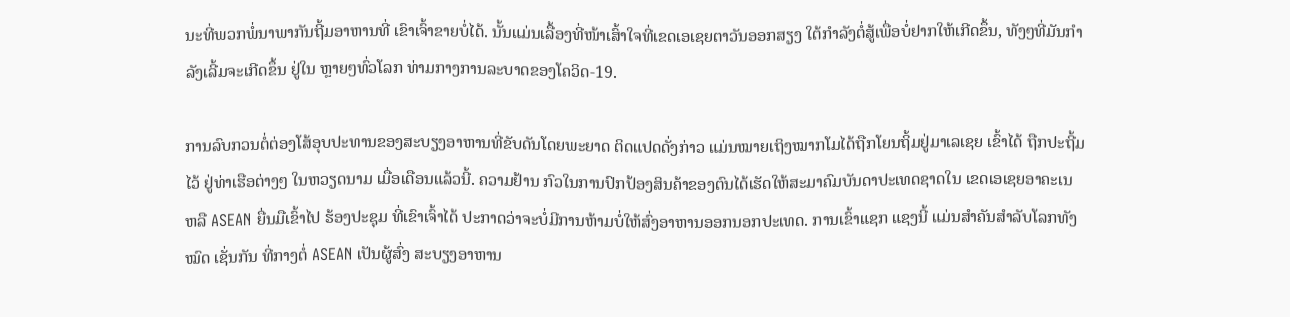ນະທີ່ພວກພໍ່ນາພາກັນຖີ້ມອາຫານທີ່ ເຂົາເຈົ້າຂາຍບໍ່ໄດ້. ນັ້ນແມ່ນເລື້ອງທີ່ໜ້າເສົ້າໃຈທີ່ເຂດເອເຊຍຕາວັນອອກສຽງ ໃຕ້ກຳລັງຕໍ່ສູ້ເພື່ອບໍ່ຢາກໃຫ້ເກີດຂຶ້ນ, ທັງໆທີ່ມັນກຳລັງເລີ້ມຈະເກີດຂຶ້ນ ຢູ່ໃນ ຫຼາຍໆທົ່ວໂລກ ທ່າມກາງການລະບາດຂອງໂຄວິດ-19.

ການລົບກວນຕໍ່ຕ່ອງໂສ້ອຸບປະທານຂອງສະບຽງອາຫານທີ່ຂັບດັນໂດຍພະຍາດ ຕິດແປດດັ່ງກ່າວ ແມ່ນໝາຍເຖິງໝາກໂມໄດ້ຖືກໂຍນຖິ້ມຢູ່ມາເລເຊຍ ເຂົ້າໄດ້ ຖືກປະຖີ້ມໄວ້ ຢູ່ທ່າເຮືອຕ່າງໆ ໃນຫວຽດນາມ ເມື່ອເດືອນແລ້ວນີ້. ຄວາມຢ້ານ ກົວໃນການປົກປ້ອງສິນຄ້າຂອງຕົນໄດ້ເຮັດໃຫ້ສະມາຄົມບັນດາປະເທດຊາດໃນ ເຂດເອເຊຍອາຄະເນ ຫລື ASEAN ຍື່ນມືເຂົ້າໄປ ຮ້ອງປະຊຸມ ທີ່ເຂົາເຈົ້າໄດ້ ປະກາດວ່າຈະບໍ່ມີການຫ້າມບໍ່ໃຫ້ສົ່ງອາຫານອອກນອກປະເທດ. ການເຂົ້າແຊກ ແຊງນີ້ ແມ່ນສຳຄັນສຳລັບໂລກທັງໝົດ ເຊັ່ນກັນ ທີ່ກາງຕໍ່ ASEAN ເປັນຜູ້ສົ່ງ ສະບຽງອາຫານ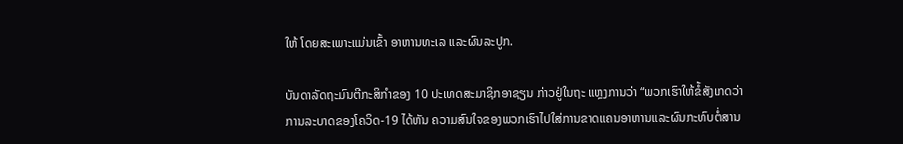ໃຫ້ ໂດຍສະເພາະແມ່ນເຂົ້າ ອາຫານທະເລ ແລະຜົນລະປູກ.

ບັນດາລັດຖະມົນຕີກະສິກຳຂອງ 10 ປະເທດສະມາຊິກອາຊຽນ ກ່າວຢູ່ໃນຖະ ແຫຼງການວ່າ “ພວກເຮົາໃຫ້ຂໍ້ສັງເກດວ່າ ການລະບາດຂອງໂຄວິດ-19 ໄດ້ຫັນ ຄວາມສົນໃຈຂອງພວກເຮົາໄປໃສ່ການຂາດແຄນອາຫານແລະຜົນກະທົບຕໍ່ສານ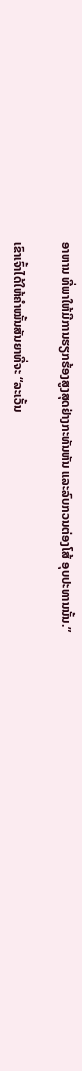ອາຫານ ທີ່ພາໃຫ້ມີການຮຽກຮ້ອງສູງສຸດຢ່າງກະທັນຫັນ ແລະລົບກວນຕ່ອງໂສ້ ອຸບປະທານນັ້ນ.”

ເຂົາເຈົ້າໄດ້ໃຫ້ຄຳໝັ້ນສັນຍາທີ່ຈະ “ລະເວັ້ນ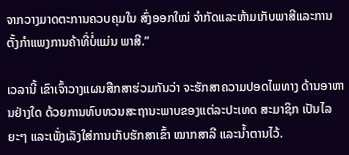ຈາກວາງມາດຕະການຄວບຄຸມໃນ ສົ່ງອອກໃໝ່ ຈຳກັດແລະຫ້າມເກັບພາສີແລະການຕັ້ງກຳແພງການຄ້າທີ່ບໍ່ແມ່ນ ພາສີ.”

ເວລານີ້ ເຂົາເຈົ້າວາງແຜນສືກສາຮ່ວມກັນວ່າ ຈະຮັກສາຄວາມປອດໄພທາງ ດ້ານອາຫານຢ່າງໃດ ດ້ວຍການທົບທວນສະຖານະພາບຂອງແຕ່ລະປະເທດ ສະມາຊິກ ເປັນໄລຍະໆ ແລະເພັ່ງເລັງໃສ່ການເກັບຮັກສາເຂົ້າ ໝາກສາລີ ແລະນໍ້າຕານໄວ້.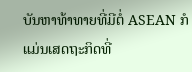ບັນຫາທ້າທາຍທີ່ມີຕໍ່ ASEAN ກໍແມ່ນເສດຖະກິດທີ່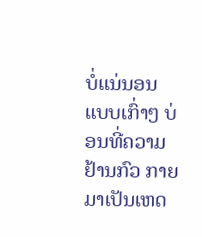ບໍ່ແນ່ນອນ ແບບເກົ່າໆ ບ່ອນທີ່ຄວາມຢ້ານກົວ ກາຍມາເປັນເຫດ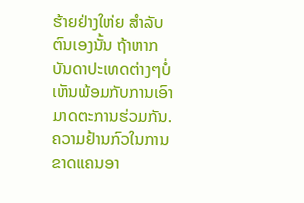ຮ້າຍຢ່າງໃຫ່ຍ ສຳລັບຕົນເອງນັ້ນ ຖ້າຫາກບັນດາປະເທດຕ່າງໆບໍ່ເຫັນພ້ອມກັບການເອົາມາດຕະການຮ່ວມກັນ. ຄວາມຢ້ານກົວໃນການຂາດແຄນອາ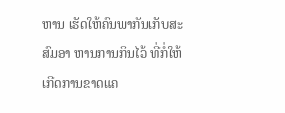ຫານ ເຮັດໃຫ້ຄົນພາກັນເກັບສະສົມອາ ຫານການກິນໄວ້ ທີ່ກໍ່ໃຫ້ເກີດການຂາດແຄ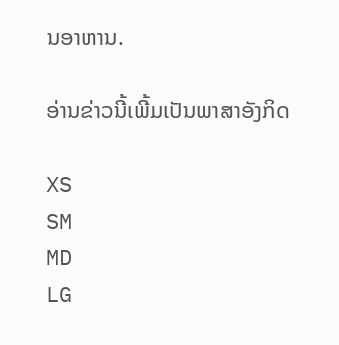ນອາຫານ.

ອ່ານຂ່າວນີ້ເພີ້ມເປັນພາສາອັງກິດ

XS
SM
MD
LG